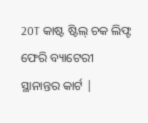20T କାଷ୍ଟ ଷ୍ଟିଲ୍ ଚକ ଲିଫ୍ଟ ଫେରି ବ୍ୟାଟେରୀ ସ୍ଥାନାନ୍ତର କାର୍ଟ |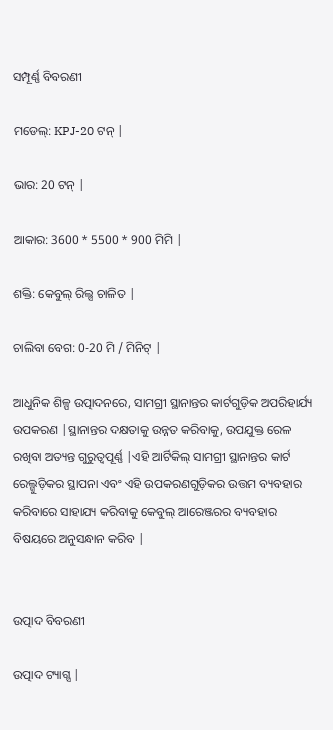ସମ୍ପୂର୍ଣ୍ଣ ବିବରଣୀ

ମଡେଲ୍: KPJ-20 ଟନ୍ |

ଭାର: 20 ଟନ୍ |

ଆକାର: 3600 * 5500 * 900 ମିମି |

ଶକ୍ତି: କେବୁଲ୍ ରିଲ୍ସ ଚାଳିତ |

ଚାଲିବା ବେଗ: 0-20 ମି / ମିନିଟ୍ |

ଆଧୁନିକ ଶିଳ୍ପ ଉତ୍ପାଦନରେ, ସାମଗ୍ରୀ ସ୍ଥାନାନ୍ତର କାର୍ଟଗୁଡ଼ିକ ଅପରିହାର୍ଯ୍ୟ ଉପକରଣ |ସ୍ଥାନାନ୍ତର ଦକ୍ଷତାକୁ ଉନ୍ନତ କରିବାକୁ, ଉପଯୁକ୍ତ ରେଳ ରଖିବା ଅତ୍ୟନ୍ତ ଗୁରୁତ୍ୱପୂର୍ଣ୍ଣ |ଏହି ଆର୍ଟିକିଲ୍ ସାମଗ୍ରୀ ସ୍ଥାନାନ୍ତର କାର୍ଟ ରେଲ୍ଗୁଡ଼ିକର ସ୍ଥାପନା ଏବଂ ଏହି ଉପକରଣଗୁଡ଼ିକର ଉତ୍ତମ ବ୍ୟବହାର କରିବାରେ ସାହାଯ୍ୟ କରିବାକୁ କେବୁଲ୍ ଆରେଞ୍ଜରର ବ୍ୟବହାର ବିଷୟରେ ଅନୁସନ୍ଧାନ କରିବ |


ଉତ୍ପାଦ ବିବରଣୀ

ଉତ୍ପାଦ ଟ୍ୟାଗ୍ସ |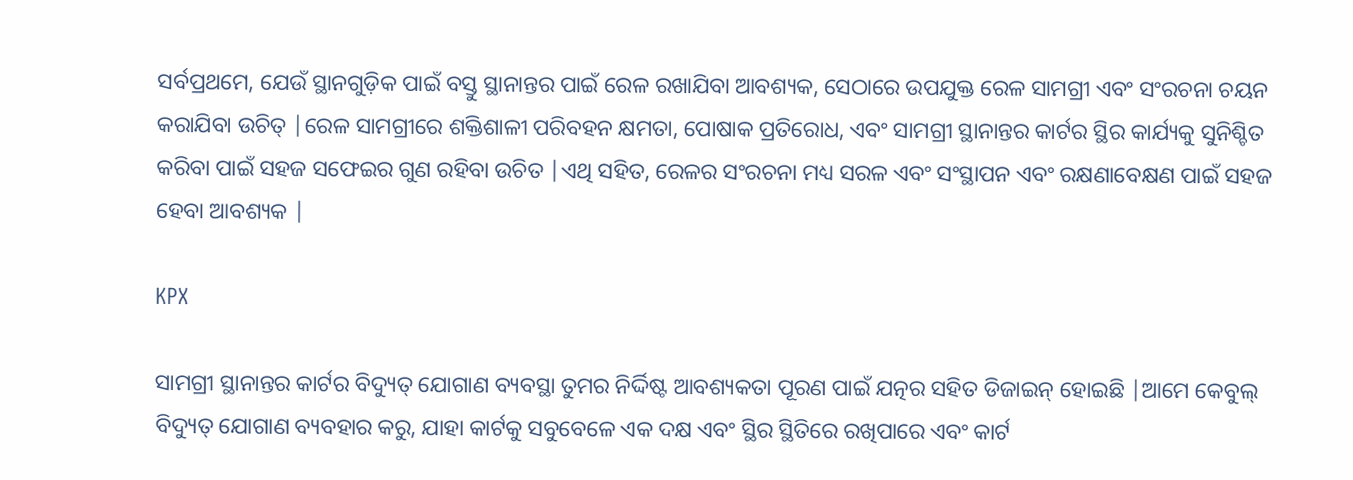ସର୍ବପ୍ରଥମେ, ଯେଉଁ ସ୍ଥାନଗୁଡ଼ିକ ପାଇଁ ବସ୍ତୁ ସ୍ଥାନାନ୍ତର ପାଇଁ ରେଳ ରଖାଯିବା ଆବଶ୍ୟକ, ସେଠାରେ ଉପଯୁକ୍ତ ରେଳ ସାମଗ୍ରୀ ଏବଂ ସଂରଚନା ଚୟନ କରାଯିବା ଉଚିତ୍ |ରେଳ ସାମଗ୍ରୀରେ ଶକ୍ତିଶାଳୀ ପରିବହନ କ୍ଷମତା, ପୋଷାକ ପ୍ରତିରୋଧ, ଏବଂ ସାମଗ୍ରୀ ସ୍ଥାନାନ୍ତର କାର୍ଟର ସ୍ଥିର କାର୍ଯ୍ୟକୁ ସୁନିଶ୍ଚିତ କରିବା ପାଇଁ ସହଜ ସଫେଇର ଗୁଣ ରହିବା ଉଚିତ |ଏଥି ସହିତ, ରେଳର ସଂରଚନା ମଧ୍ୟ ସରଳ ଏବଂ ସଂସ୍ଥାପନ ଏବଂ ରକ୍ଷଣାବେକ୍ଷଣ ପାଇଁ ସହଜ ହେବା ଆବଶ୍ୟକ |

KPX

ସାମଗ୍ରୀ ସ୍ଥାନାନ୍ତର କାର୍ଟର ବିଦ୍ୟୁତ୍ ଯୋଗାଣ ବ୍ୟବସ୍ଥା ତୁମର ନିର୍ଦ୍ଦିଷ୍ଟ ଆବଶ୍ୟକତା ପୂରଣ ପାଇଁ ଯତ୍ନର ସହିତ ଡିଜାଇନ୍ ହୋଇଛି |ଆମେ କେବୁଲ୍ ବିଦ୍ୟୁତ୍ ଯୋଗାଣ ବ୍ୟବହାର କରୁ, ଯାହା କାର୍ଟକୁ ସବୁବେଳେ ଏକ ଦକ୍ଷ ଏବଂ ସ୍ଥିର ସ୍ଥିତିରେ ରଖିପାରେ ଏବଂ କାର୍ଟ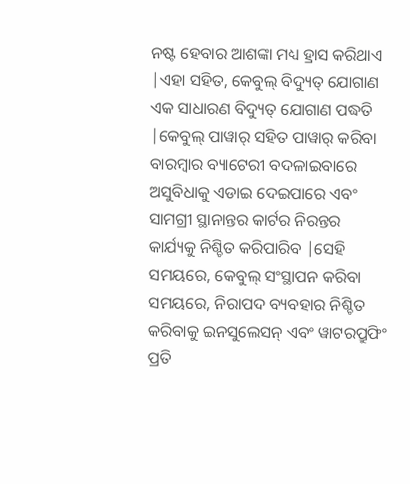ନଷ୍ଟ ହେବାର ଆଶଙ୍କା ମଧ୍ୟ ହ୍ରାସ କରିଥାଏ |ଏହା ସହିତ, କେବୁଲ୍ ବିଦ୍ୟୁତ୍ ଯୋଗାଣ ଏକ ସାଧାରଣ ବିଦ୍ୟୁତ୍ ଯୋଗାଣ ପଦ୍ଧତି |କେବୁଲ୍ ପାୱାର୍ ସହିତ ପାୱାର୍ କରିବା ବାରମ୍ବାର ବ୍ୟାଟେରୀ ବଦଳାଇବାରେ ଅସୁବିଧାକୁ ଏଡାଇ ଦେଇପାରେ ଏବଂ ସାମଗ୍ରୀ ସ୍ଥାନାନ୍ତର କାର୍ଟର ନିରନ୍ତର କାର୍ଯ୍ୟକୁ ନିଶ୍ଚିତ କରିପାରିବ |ସେହି ସମୟରେ, କେବୁଲ୍ ସଂସ୍ଥାପନ କରିବା ସମୟରେ, ନିରାପଦ ବ୍ୟବହାର ନିଶ୍ଚିତ କରିବାକୁ ଇନସୁଲେସନ୍ ଏବଂ ୱାଟରପ୍ରୁଫିଂ ପ୍ରତି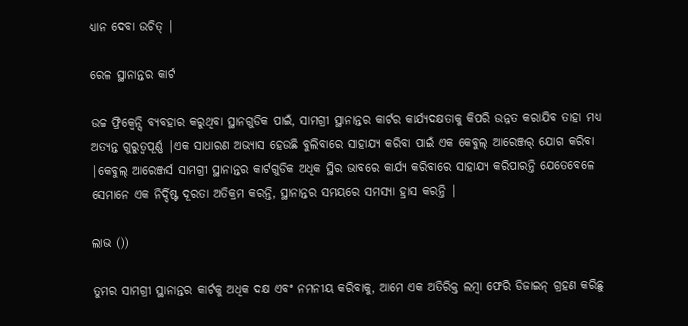ଧ୍ୟାନ ଦେବା ଉଚିତ୍ |

ରେଳ ସ୍ଥାନାନ୍ତର କାର୍ଟ

ଉଚ୍ଚ ଫ୍ରିକ୍ୱେନ୍ସି ବ୍ୟବହାର କରୁଥିବା ସ୍ଥାନଗୁଡିକ ପାଇଁ, ସାମଗ୍ରୀ ସ୍ଥାନାନ୍ତର କାର୍ଟର କାର୍ଯ୍ୟଦକ୍ଷତାକୁ କିପରି ଉନ୍ନତ କରାଯିବ ତାହା ମଧ୍ୟ ଅତ୍ୟନ୍ତ ଗୁରୁତ୍ୱପୂର୍ଣ୍ଣ |ଏକ ସାଧାରଣ ଅଭ୍ୟାସ ହେଉଛି ବୁଲିବାରେ ସାହାଯ୍ୟ କରିବା ପାଇଁ ଏକ କେବୁଲ୍ ଆରେଞ୍ଜର୍ ଯୋଗ କରିବା |କେବୁଲ୍ ଆରେଞ୍ଜର୍ସ ସାମଗ୍ରୀ ସ୍ଥାନାନ୍ତର କାର୍ଟଗୁଡିକ ଅଧିକ ସ୍ଥିର ଭାବରେ କାର୍ଯ୍ୟ କରିବାରେ ସାହାଯ୍ୟ କରିପାରନ୍ତି ଯେତେବେଳେ ସେମାନେ ଏକ ନିର୍ଦ୍ଦିଷ୍ଟ ଦୂରତା ଅତିକ୍ରମ କରନ୍ତି, ସ୍ଥାନାନ୍ତର ସମୟରେ ସମସ୍ୟା ହ୍ରାସ କରନ୍ତି |

ଲାଭ ())

ତୁମର ସାମଗ୍ରୀ ସ୍ଥାନାନ୍ତର କାର୍ଟକୁ ଅଧିକ ଦକ୍ଷ ଏବଂ ନମନୀୟ କରିବାକୁ, ଆମେ ଏକ ଅତିରିକ୍ତ ଲମ୍ବା ଫେରି ଡିଜାଇନ୍ ଗ୍ରହଣ କରିଛୁ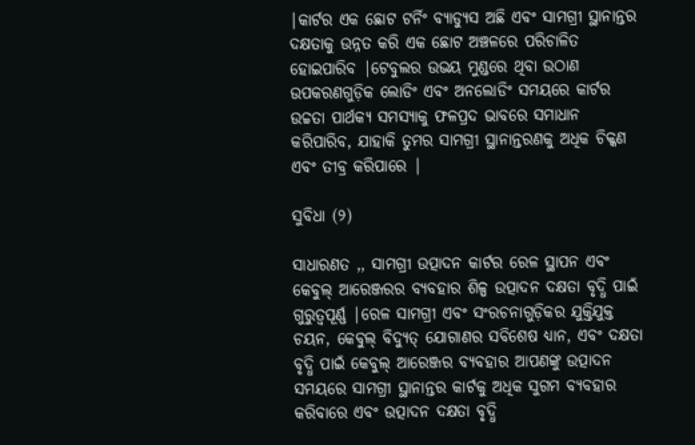|କାର୍ଟର ଏକ ଛୋଟ ଟର୍ନିଂ ବ୍ୟାଡ୍ୟୁସ ଅଛି ଏବଂ ସାମଗ୍ରୀ ସ୍ଥାନାନ୍ତର ଦକ୍ଷତାକୁ ଉନ୍ନତ କରି ଏକ ଛୋଟ ଅଞ୍ଚଳରେ ପରିଚାଳିତ ହୋଇପାରିବ |ଟେବୁଲର ଉଭୟ ମୁଣ୍ଡରେ ଥିବା ଉଠାଣ ଉପକରଣଗୁଡ଼ିକ ଲୋଡିଂ ଏବଂ ଅନଲୋଡିଂ ସମୟରେ କାର୍ଟର ଉଚ୍ଚତା ପାର୍ଥକ୍ୟ ସମସ୍ୟାକୁ ଫଳପ୍ରଦ ଭାବରେ ସମାଧାନ କରିପାରିବ, ଯାହାକି ତୁମର ସାମଗ୍ରୀ ସ୍ଥାନାନ୍ତରଣକୁ ଅଧିକ ଚିକ୍କଣ ଏବଂ ତୀବ୍ର କରିପାରେ |

ସୁବିଧା (୨)

ସାଧାରଣତ ,, ସାମଗ୍ରୀ ଉତ୍ପାଦନ କାର୍ଟର ରେଳ ସ୍ଥାପନ ଏବଂ କେବୁଲ୍ ଆରେଞ୍ଜରର ବ୍ୟବହାର ଶିଳ୍ପ ଉତ୍ପାଦନ ଦକ୍ଷତା ବୃଦ୍ଧି ପାଇଁ ଗୁରୁତ୍ୱପୂର୍ଣ୍ଣ |ରେଳ ସାମଗ୍ରୀ ଏବଂ ସଂରଚନାଗୁଡ଼ିକର ଯୁକ୍ତିଯୁକ୍ତ ଚୟନ, କେବୁଲ୍ ବିଦ୍ୟୁତ୍ ଯୋଗାଣର ସବିଶେଷ ଧ୍ୟାନ, ଏବଂ ଦକ୍ଷତା ବୃଦ୍ଧି ପାଇଁ କେବୁଲ୍ ଆରେଞ୍ଜର ବ୍ୟବହାର ଆପଣଙ୍କୁ ଉତ୍ପାଦନ ସମୟରେ ସାମଗ୍ରୀ ସ୍ଥାନାନ୍ତର କାର୍ଟକୁ ଅଧିକ ସୁଗମ ବ୍ୟବହାର କରିବାରେ ଏବଂ ଉତ୍ପାଦନ ଦକ୍ଷତା ବୃଦ୍ଧି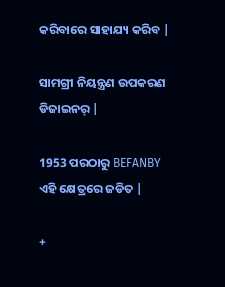କରିବାରେ ସାହାଯ୍ୟ କରିବ |

ସାମଗ୍ରୀ ନିୟନ୍ତ୍ରଣ ଉପକରଣ ଡିଜାଇନର୍ |

1953 ପରଠାରୁ BEFANBY ଏହି କ୍ଷେତ୍ରରେ ଜଡିତ |

+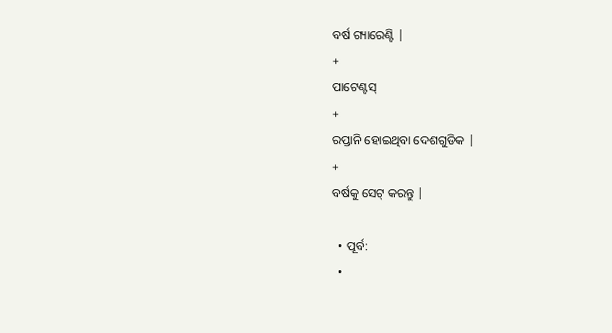ବର୍ଷ ଗ୍ୟାରେଣ୍ଟି |
+
ପାଟେଣ୍ଟସ୍
+
ରପ୍ତାନି ହୋଇଥିବା ଦେଶଗୁଡିକ |
+
ବର୍ଷକୁ ସେଟ୍ କରନ୍ତୁ |

  • ପୂର୍ବ:
  •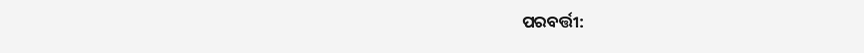ପରବର୍ତ୍ତୀ: